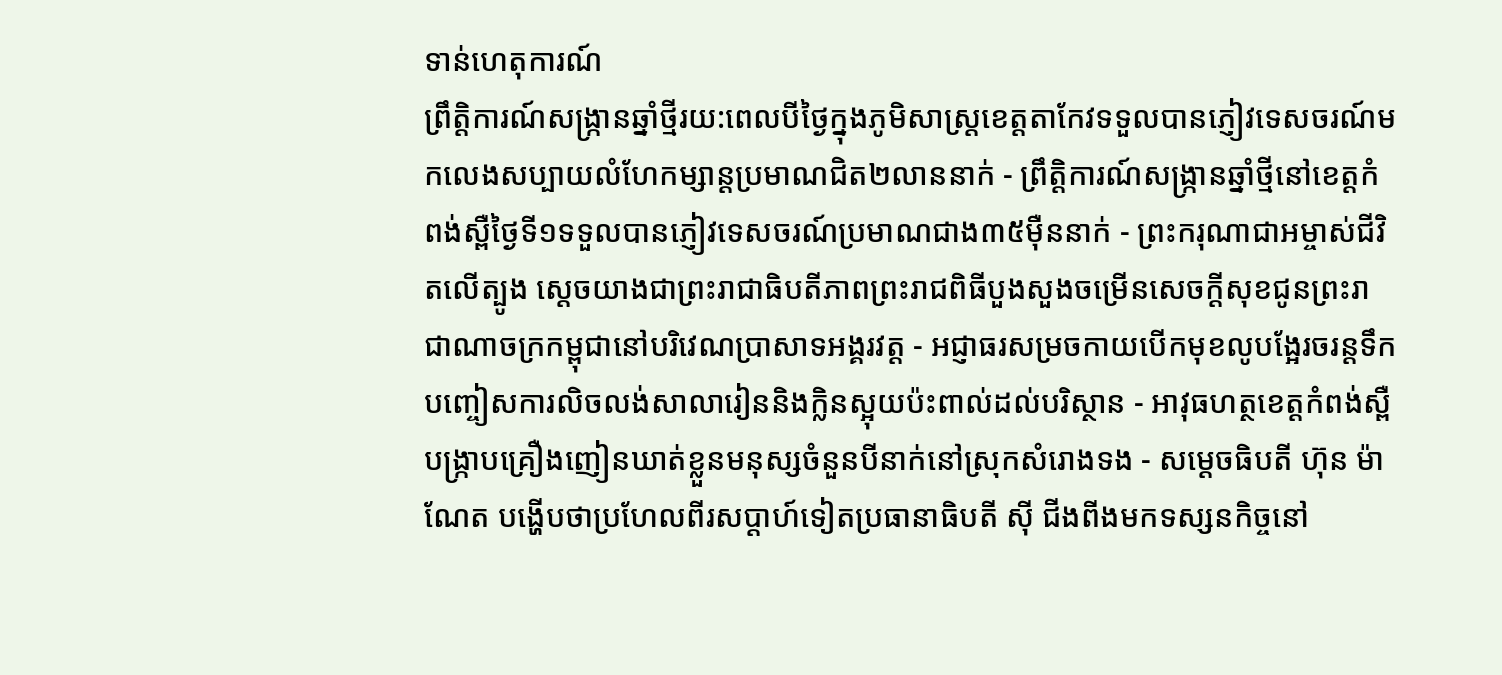ទាន់ហេតុការណ៍
ព្រឹត្តិការណ៍សង្ក្រានឆ្នាំថ្មីរយ:ពេលបីថ្ងៃក្នុងភូមិសាស្ត្រខេត្តតាកែវទទួលបានភ្ញៀវទេសចរណ៍មកលេងសប្បាយលំហែកម្សាន្តប្រមាណជិត២លាននាក់ - ព្រឹត្តិការណ៍សង្ក្រានឆ្នាំថ្មីនៅខេត្តកំពង់ស្ពឺថ្ងៃទី១ទទួលបានភ្ញៀវទេសចរណ៍ប្រមាណជាង៣៥ម៉ឺននាក់ - ព្រះករុណាជាអម្ចាស់ជីវិតលើត្បូង សេ្តចយាងជាព្រះរាជាធិបតីភាពព្រះរាជពិធីបួងសួងចម្រើនសេចក្តីសុខជូនព្រះរាជាណាចក្រកម្ពុជានៅបរិវេណប្រាសាទអង្គរវត្ត - អជ្ញាធរសម្រចកាយបើកមុខលូបង្អែរចរន្តទឹកបញ្ចៀសការលិចលង់សាលារៀននិងក្លិនស្អុយប៉ះពាល់ដល់បរិស្ថាន - អាវុធហត្ថខេត្តកំពង់ស្ពឺបង្ក្រាបគ្រឿងញៀនឃាត់ខ្លួនមនុស្សចំនួនបីនាក់នៅស្រុកសំរោងទង - សម្តេចធិបតី ហ៊ុន ម៉ាណែត បង្ហើបថាប្រហែលពីរសប្តាហ៍ទៀតប្រធានាធិបតី ស៊ី ជីងពីងមកទស្សនកិច្ចនៅ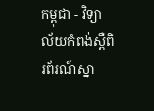កម្ពុជា - វិទ្យាល័យកំពង់ស្ពឺពិរព័រណ៍ស្នា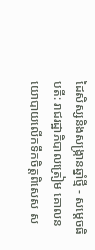ដៃសិស្សនិងសង្ក្រានឆ្នាំថ្មី - សម្តេចធិបតី: រាជរដ្ឋាភិបាលត្រៀម គោលនយោបាយលើកទឹកចិត្តពិសេស ស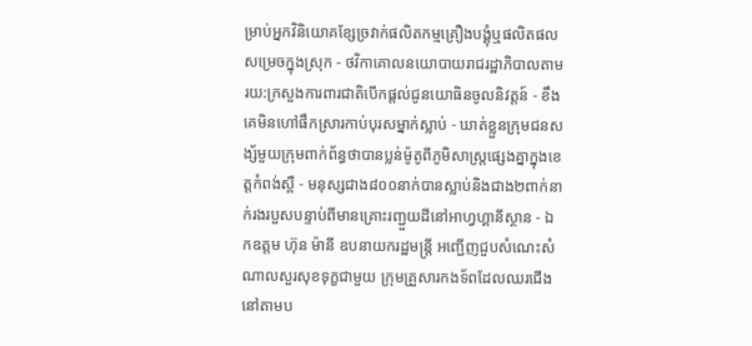ម្រាប់អ្នកវិនិយោគខ្សែច្រវាក់ផលិតកម្មគ្រឿងបង្គុំឬផលិតផលសម្រេចក្នុងស្រុក - ថវិកាគោលនយោបាយរាជរដ្ឋាភិបាលតាមរយ:ក្រសួងការពារជាតិបើកផ្តល់ជូនយោធិនចូលនិវត្តន៍ - ខឹងគេមិនហៅផឹកស្រារកាប់បុរសម្នាក់ស្លាប់ - ឃាត់ខ្លួនក្រុមជនសង្ស័មួយក្រុមពាក់ព័ន្ធថាបានប្លន់ម៉ូតូពីភូមិសាស្ត្រផ្សេងគ្នាក្នុងខេត្តកំពង់ស្ពឺ - មនុស្សជាង៨០០នាក់បានស្លាប់និងជាង២ពាក់នាក់រងរបួសបន្ទាប់ពីមានគ្រោះរញ្ជួយដីនៅអាហ្វហ្គានីស្ថាន - ឯកឧត្តម ហ៊ុន ម៉ានី ឧបនាយករដ្ឋមន្ត្រី អញ្ជើញជួបសំណេះសំណាលសួរសុខទុក្ខជាមួយ ក្រុមគ្រួសារកងទ័ពដែលឈរជើងនៅតាមប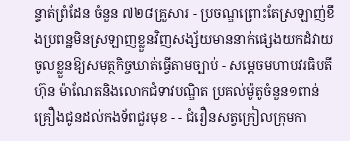ន្ទាត់ព្រំដែន ចំនួន ៧២៨គ្រួសារ - ប្រចណ្ឌព្រោះតែស្រឡាញ់ខឹងប្រពន្ឋមិនស្រឡាញខ្លួនវិញសង្ស័យមាននាក់ផ្សេងយកដំវាយចូលខ្លួនឱ្យសមត្ថកិច្ចឃាត់ធ្វើតាមច្បាប់ - សម្តេចមហាបវរធិបតី ហ៊ុន ម៉ាណែតនិងលោកជំទាវបណ្ឌិត ប្រគល់ម៉ូតូចំនួន១ពាន់គ្រឿងជូនដល់កងទ័ពជួរមុខ - - ជំរឿនសត្វក្រៀលក្រុមកា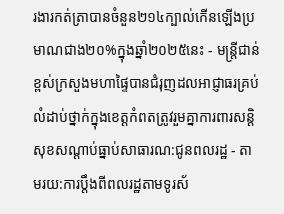រងារកត់ត្រាបានចំនួន២១៤ក្បាល់កើនឡើងប្រមាណជាង២០%ក្នុងឆ្នាំ២០២៥នេះ - មន្ត្រីជាន់ខ្ពស់ក្រសួងមហាផ្ទៃបានជំរុញដលអាជ្ញាធរគ្រប់លំដាប់ថ្នាក់ក្នុងខេត្តកំពតត្រូវរួមគ្នាការពារសន្តិសុខសណ្តាប់ធ្នាប់សាធារណ:ជូនពលរដ្ឋ - តាមរយ:ការប្តឹងពីពលរដ្ឋតាមទូរស័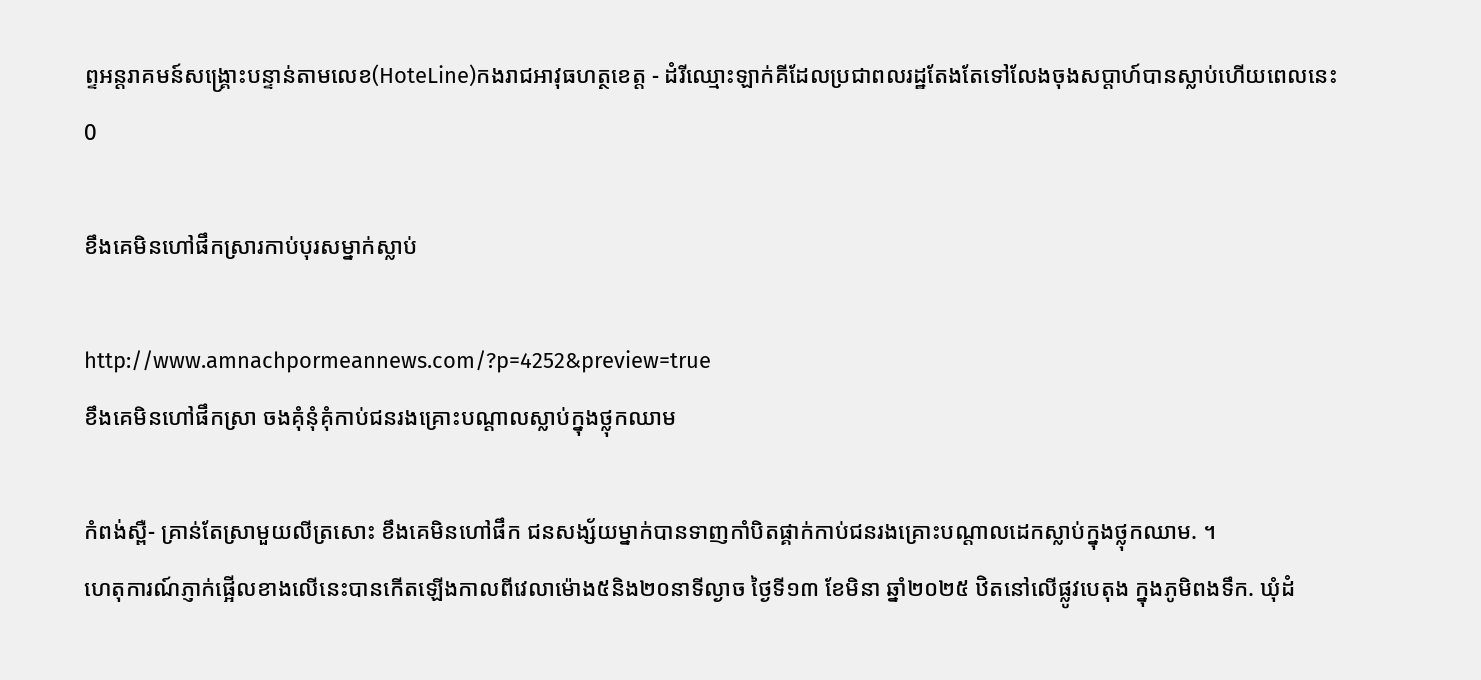ព្ទអន្តរាគមន៍សង្គ្រោះបន្ទាន់តាមលេខ(HoteLine)កងរាជអាវុធហត្ថខេត្ត - ដំរីឈ្មោះឡាក់គីដែលប្រជាពលរដ្ឋតែងតែទៅលែងចុងសប្តាហ៍បានស្លាប់ហើយពេលនេះ
0

ខឹងគេមិនហៅផឹកស្រារកាប់បុរសម្នាក់ស្លាប់

http://www.amnachpormeannews.com/?p=4252&preview=true
ខឹងគេមិនហៅផឹកស្រា ចងគុំនុំគុំកាប់ជនរងគ្រោះបណ្តាលស្លាប់ក្នុងថ្លុកឈាម

កំពង់ស្ពឺ- គ្រាន់តែស្រាមួយលីត្រសោះ ខឹងគេមិនហៅផឹក ជនសង្ស័យម្នាក់បានទាញកាំបិតផ្គាក់កាប់ជនរងគ្រោះបណ្តាលដេកស្លាប់ក្នុងថ្លុកឈាម. ។
ហេតុការណ៍ភ្ញាក់ផ្អើលខាងលើនេះបានកើតឡើងកាលពីវេលាម៉ោង៥និង២០នាទីល្ងាច ថ្ងៃទី១៣ ខែមិនា ឆ្នាំ២០២៥ ឋិតនៅលើផ្លូវបេតុង ក្នុងភូមិពងទឹក. ឃុំដំ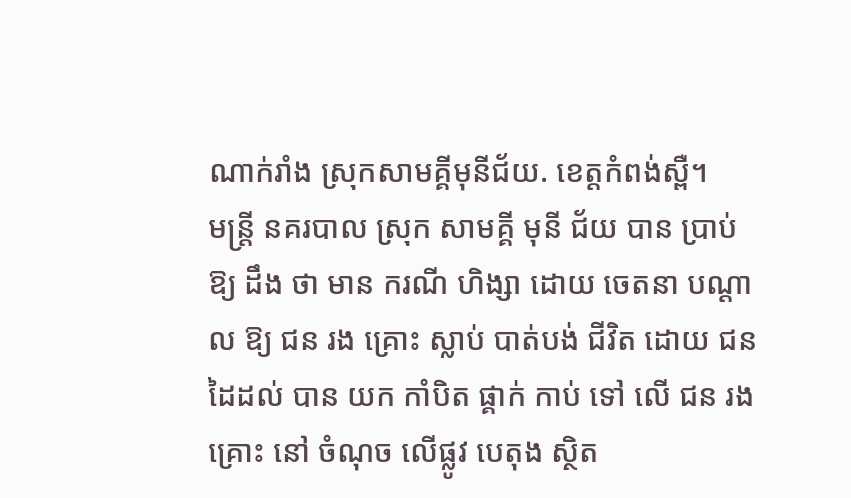ណាក់រាំង ស្រុកសាមគ្គីមុនីជ័យ. ខេត្តកំពង់ស្ពឺ។
មន្ត្រី នគរបាល ស្រុក សាមគ្គី មុនី ជ័យ បាន ប្រាប់ឱ្យ ដឹង ថា មាន ករណី ហិង្សា ដោយ ចេតនា បណ្តាល ឱ្យ ជន រង គ្រោះ ស្លាប់ បាត់បង់ ជីវិត ដោយ ជន ដៃដល់ បាន យក កាំបិត ផ្គាក់ កាប់ ទៅ លើ ជន រង គ្រោះ នៅ ចំណុច លើផ្លូវ បេតុង ស្ថិត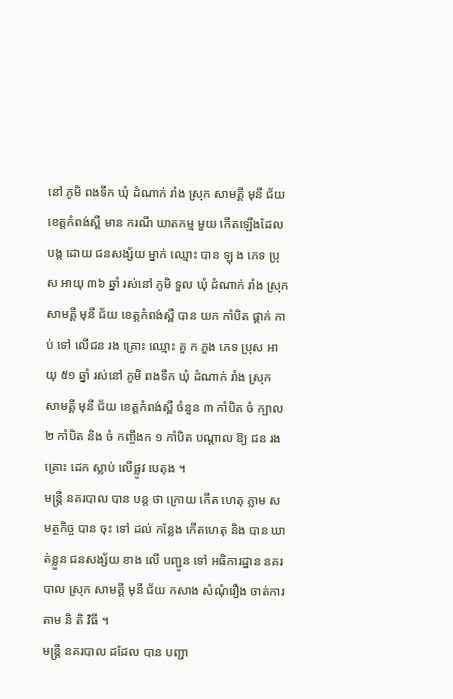នៅ ភូមិ ពងទឹក ឃុំ ដំណាក់ រាំង ស្រុក សាមគ្គី មុនី ជ័យ ខេត្តកំពង់ស្ពឺ មាន ករណី ឃាតកម្ម មួយ កើតឡើងដែល បង្ក ដោយ ជនសង្ស័យ ម្នាក់ ឈ្មោះ បាន ឡុ ង ភេទ ប្រុស អាយុ ៣៦ ឆ្នាំ រស់នៅ ភូមិ ទួល ឃុំ ដំណាក់ រាំង ស្រុក សាមគ្គី មុនី ជ័យ ខេត្តកំពង់ស្ពឺ បាន យក កាំបិត ផ្គាក់ កាប់ ទៅ លើជន រង គ្រោះ ឈ្មោះ គួ ក ភួង ភេទ ប្រុស អាយុ ៥១ ឆ្នាំ រស់នៅ ភូមិ ពងទឹក ឃុំ ដំណាក់ រាំង ស្រុក សាមគ្គី មុនី ជ័យ ខេត្តកំពង់ស្ពឺ ចំនួន ៣ កាំបិត ចំ ក្បាល ២ កាំបិត និង ចំ កញ្ចឹងក ១ កាំបិត បណ្តាល ឱ្យ ជន រង គ្រោះ ដេក ស្លាប់ លើផ្លូវ បេតុង ។
មន្ត្រី នគរបាល បាន បន្ត ថា ក្រោយ កើត ហេតុ ភ្លាម សមត្ថកិច្ច បាន ចុះ ទៅ ដល់ កន្លែង កើតហេតុ និង បាន ឃាត់ខ្លួន ជនសង្ស័យ ខាង លើ បញ្ជូន ទៅ អធិការដ្ឋាន នគរបាល ស្រុក សាមគ្គី មុនី ជ័យ កសាង សំណុំរឿង ចាត់ការ តាម និ តិ វិធី ។
មន្ត្រី នគរបាល ដដែល បាន បញ្ជា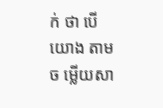ក់ ថា បើ យោង តាម ច ម្លើយសា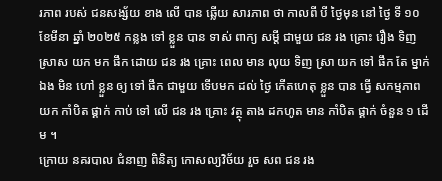រភាព របស់ ជនសង្ស័យ ខាង លើ បាន ឆ្លើយ សារភាព ថា កាលពី បី ថ្ងៃមុន នៅ ថ្ងៃ ទី ១០ ខែមីនា ឆ្នាំ ២០២៥ កន្លង ទៅ ខ្លួន បាន ទាស់ ពាក្យ សម្តី ជាមួយ ជន រង គ្រោះ រឿង ទិញ ស្រាស យក មក ផឹក ដោយ ជន រង គ្រោះ ពេល មាន លុយ ទិញ ស្រា យក ទៅ ផឹក តែ ម្នាក់ឯង មិន ហៅ ខ្លួន ឲ្យ ទៅ ផឹក ជាមួយ ទើបមក ដល់ ថ្ងៃ កើតហេតុ ខ្លួន បាន ធ្វើ សកម្មភាព យក កាំបិត ផ្គាក់ កាប់ ទៅ លើ ជន រង គ្រោះ វត្ថុ តាង ដកហូត មាន កាំបិត ផ្គាក់ ចំនួន ១ ដើម ។
ក្រោយ នគរបាល ជំនាញ ពិនិត្យ កោសល្យវិច័យ រួច សព ជន រង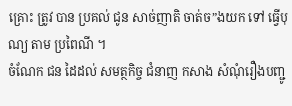គ្រោះ ត្រូវ បាន ប្រគល់ ជូន សាច់ញាតិ ចាត់ច”ងយក ទៅ ធ្វើបុណ្យ តាម ប្រពៃណី ។
ចំណែក ជន ដៃដល់ សមត្ថកិច្ច ជំនាញ កសាង សំណុំរឿងបញ្ជូ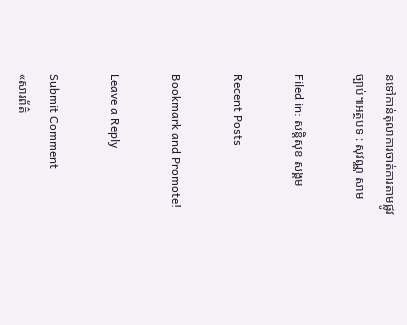នទៅកាន់តុលាការចាត់ការតាមផ្លូវច្បាប់៕អត្ថបទ : សុវណ្ណ សាម

Filed in: សន្តិសុខ សង្គម

Recent Posts

Bookmark and Promote!

Leave a Reply

Submit Comment
«សារព័ត៌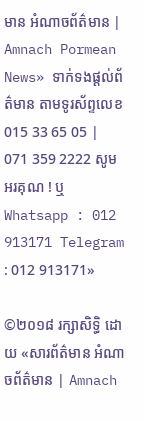មាន អំណាចព័ត៌មាន | Amnach Pormean News» ទាក់ទងផ្តល់ព័ត៌មាន តាមទូរស័ព្ទលេខ 015 33 65 05 | 071 359 2222 សូមអរគុណ ! ឬ Whatsapp : 012 913171 Telegram : 012 913171»

©២០១៨ រក្សាសិទ្ធិ ដោយ «សារព័ត៌មាន អំណាចព័ត៌មាន | Amnach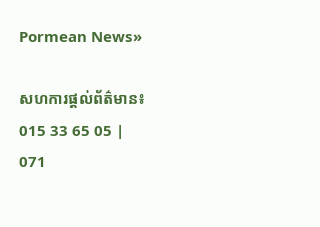Pormean News»

សហការផ្តល់ព័ត៌មាន៖ 015 33 65 05 | 071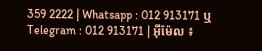359 2222 | Whatsapp : 012 913171 ឬ Telegram : 012 913171 | អ៊ីម៉ែល ៖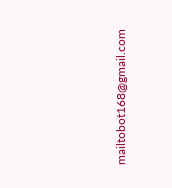mailtobot168@gmail.com